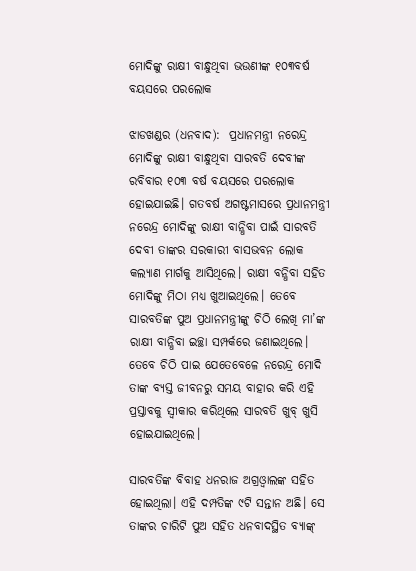ମୋଦିଙ୍କୁ ରାକ୍ଷୀ ବାନ୍ଧୁଥିବା ଭଉଣୀଙ୍କ ୧୦୩ବର୍ଷ ବୟସରେ ପରଲୋକ

ଝାଡଖଣ୍ଡର (ଧନବାଦ):  ପ୍ରଧାନମନ୍ତ୍ରୀ ନରେନ୍ଦ୍ର ମୋଦିଙ୍କୁ ରାକ୍ଷୀ ବାନ୍ଧୁଥିବା ସାରବତି ଦେବୀଙ୍କ ରବିବାର ୧୦୩ ବର୍ଷ ବୟସରେ ପରଲୋକ ହୋଇଯାଇଛି। ଗତବର୍ଷ ଅଗଷ୍ଟମାସରେ ପ୍ରଧାନମନ୍ତ୍ରୀ ନରେନ୍ଦ୍ର ମୋଦିଙ୍କୁ ରାକ୍ଷୀ ବାନ୍ଧିବା ପାଇଁ ସାରବତି ଦେବୀ ତାଙ୍କର ସରକାରୀ ବାସଭବନ ଲୋକ କଲ୍ୟାଣ ମାର୍ଗକୁ ଆସିଥିଲେ। ରାକ୍ଷୀ ବନ୍ଧିବା ସହିତ ମୋଦିଙ୍କୁ ମିଠା ମଧ୍ୟ ଖୁଆଇଥିଲେ। ତେବେ ସାରବତିଙ୍କ ପୁଅ ପ୍ରଧାନମନ୍ତ୍ରୀଙ୍କୁ ଚିଠି ଲେଖି ମା’ଙ୍କ ରାକ୍ଷୀ ବାନ୍ଧିବା ଇଚ୍ଛା ସମ୍ପର୍କରେ ଜଣାଇଥିଲେ। ତେବେ ଚିଠି ପାଇ ଯେତେବେଳେ ନରେନ୍ଦ୍ର ମୋଦି ତାଙ୍କ ବ୍ୟସ୍ତ ଜୀବନରୁ ସମୟ ବାହାର କରି ଏହି ପ୍ରସ୍ତାବକୁ ସ୍ୱୀକାର କରିଥିଲେ ସାରବତି ଖୁବ୍‌ ଖୁସି ହୋଇଯାଇଥିଲେ।

ସାରବତିଙ୍କ ବିବାହ ଧନରାଜ ଅଗ୍ରଓ୍ଵାଲଙ୍କ ସହିତ ହୋଇଥିଲା। ଏହି ଦମ୍ପତିଙ୍କ ୯ଟି ସନ୍ତାନ ଅଛି। ସେ ତାଙ୍କର ଚାରିଟି ପୁଅ ସହିତ ଧନବାଦସ୍ଥିତ ବ୍ୟାଙ୍କ୍‌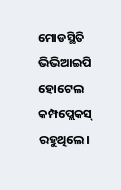ମୋଡସ୍ଥିତି ଭିଭିଆଇପି ହୋଟେଲ କମ୍ପପ୍ଲେକସ୍‌ ରହୁଥିଲେ।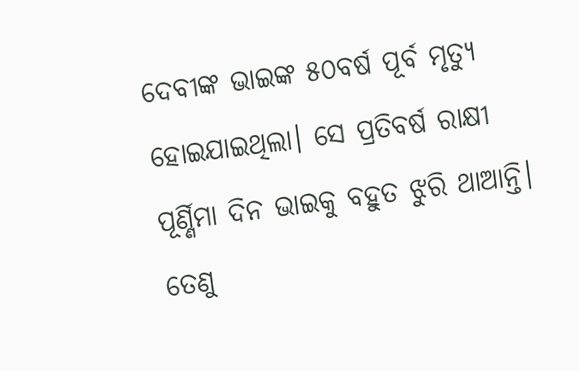ଦେବୀଙ୍କ ଭାଇଙ୍କ ୫୦ବର୍ଷ ପୂର୍ବ ମୃତ୍ୟୁ ହୋଇଯାଇଥିଲା। ସେ ପ୍ରତିବର୍ଷ ରାକ୍ଷୀ ପୂର୍ଣ୍ଣିମା ଦିନ ଭାଇକୁ ବହୁତ ଝୁରି ଥାଆନ୍ତି। ତେଣୁ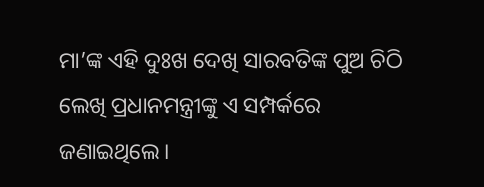ମା’ଙ୍କ ଏହି ଦୁଃଖ ଦେଖି ସାରବତିଙ୍କ ପୁଅ ଚିଠି ଲେଖି ପ୍ରଧାନମନ୍ତ୍ରୀଙ୍କୁ ଏ ସମ୍ପର୍କରେ ଜଣାଇଥିଲେ।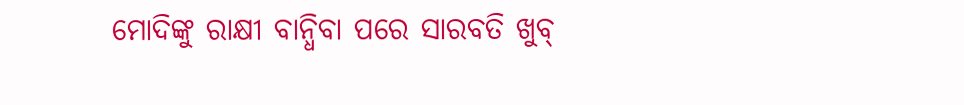ମୋଦିଙ୍କୁ ରାକ୍ଷୀ ବାନ୍ଧିବା ପରେ ସାରବତି ଖୁବ୍‌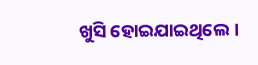ଖୁସି ହୋଇଯାଇଥିଲେ।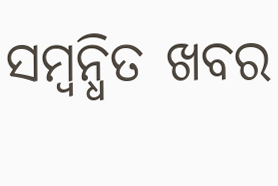ସମ୍ବନ୍ଧିତ ଖବର